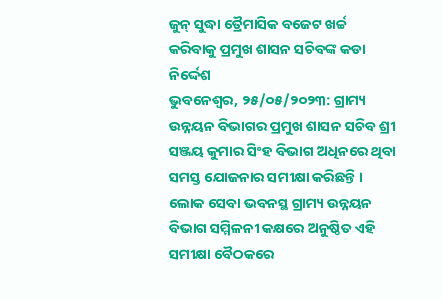ଜୁନ୍ ସୁଦ୍ଧା ତ୍ରୈମାସିକ ବଜେଟ ଖର୍ଚ୍ଚ କରିବାକୁ ପ୍ରମୁଖ ଶାସନ ସଚିବଙ୍କ କଡା ନିର୍ଦ୍ଦେଶ
ଭୁବନେଶ୍ୱର, ୨୫/୦୫/୨୦୨୩: ଗ୍ରାମ୍ୟ ଉନ୍ନୟନ ବିଭାଗର ପ୍ରମୁଖ ଶାସନ ସଚିବ ଶ୍ରୀ ସଞ୍ଜୟ କୁମାର ସିଂହ ବିଭାଗ ଅଧିନରେ ଥିବା ସମସ୍ତ ଯୋଜନାର ସମୀକ୍ଷା କରିଛନ୍ତି । ଲୋକ ସେବା ଭବନସ୍ଥ ଗ୍ରାମ୍ୟ ଉନ୍ନୟନ ବିଭାଗ ସମ୍ମିଳନୀ କକ୍ଷରେ ଅନୁଷ୍ଠିତ ଏହି ସମୀକ୍ଷା ବୈଠକରେ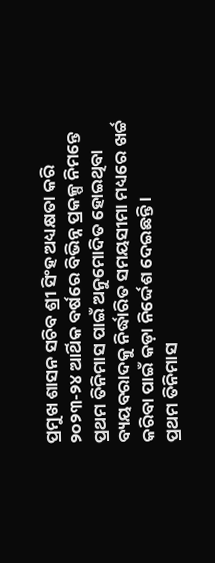ପ୍ରମୁଖ ଶାସନ ସଚିବ ଶ୍ରୀ ସିଂହ ଅଧ୍ୟକ୍ଷତା କରି ୨୦୨୩-୨୪ ଆର୍ଥିକ ବର୍ଷରେ ବିଭିନ୍ନ ପ୍ରକଳ୍ପ ନିମନ୍ତେ ପ୍ରଥମ ତିନିମାସ ପାଇଁ ଅନୁମୋଦିତ ହୋଇଥିବା ବ୍ୟୟବରାଦକୁ ନିର୍ଦ୍ଧାରିତ ସମୟସୀମା ମଧ୍ୟରେ ଖର୍ଚ୍ଚ କରିବା ପାଇଁ କଡ଼ା ନିର୍ଦ୍ଦେଶ ଦେଇଛନ୍ତି ।
ପ୍ରଥମ ତିନିମାସ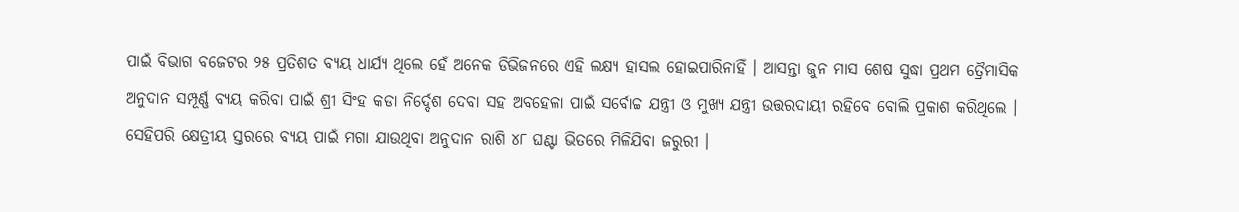ପାଇଁ ବିଭାଗ ବଜେଟର ୨୫ ପ୍ରତିଶତ ବ୍ୟୟ ଧାର୍ଯ୍ୟ ଥିଲେ ହେଁ ଅନେକ ଡିଭିଜନରେ ଏହି ଲକ୍ଷ୍ୟ ହାସଲ ହୋଇପାରିନାହିଁ । ଆସନ୍ତା ଜୁନ ମାସ ଶେଷ ସୁଦ୍ଧା ପ୍ରଥମ ତ୍ରୈମାସିକ ଅନୁଦାନ ସମ୍ପୂର୍ଣ୍ଣ ବ୍ୟୟ କରିବା ପାଇଁ ଶ୍ରୀ ସିଂହ କଡା ନିର୍ଦ୍ଦେଶ ଦେବା ସହ ଅବହେଳା ପାଇଁ ସର୍ବୋଚ୍ଚ ଯନ୍ତ୍ରୀ ଓ ମୁଖ୍ୟ ଯନ୍ତ୍ରୀ ଉତ୍ତରଦାୟୀ ରହିବେ ବୋଲି ପ୍ରକାଶ କରିଥିଲେ । ସେହିପରି କ୍ଷେତ୍ରୀୟ ସ୍ତରରେ ବ୍ୟୟ ପାଇଁ ମଗା ଯାଉଥିବା ଅନୁଦାନ ରାଶି ୪୮ ଘଣ୍ଟା ଭିତରେ ମିଳିଯିବା ଜରୁରୀ ।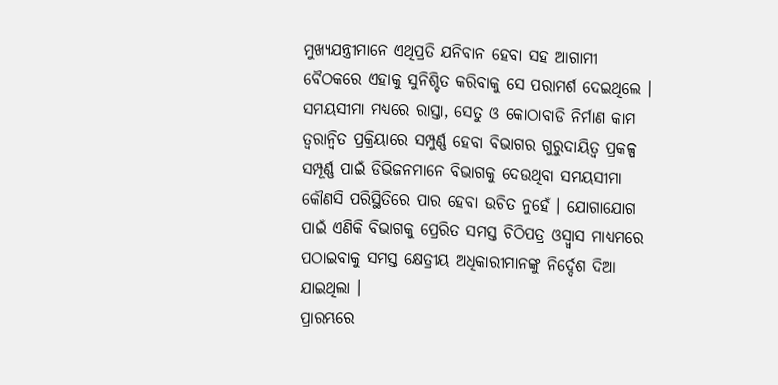ମୁଖ୍ୟଯନ୍ତ୍ରୀମାନେ ଏଥିପ୍ରତି ଯନିବାନ ହେବା ସହ ଆଗାମୀ ବୈଠକରେ ଏହାକୁ ସୁନିଶ୍ଚିତ କରିବାକୁ ସେ ପରାମର୍ଶ ଦେଇଥିଲେ । ସମୟସୀମା ମଧ୍ୟରେ ରାସ୍ତା, ସେତୁ ଓ କୋଠାବାଡି ନିର୍ମାଣ କାମ ତ୍ୱରାନ୍ୱିତ ପ୍ରକ୍ରିୟାରେ ସମ୍ପୁର୍ଣ୍ଣ ହେବା ବିଭାଗର ଗୁରୁଦାୟିତ୍ୱ ପ୍ରକଳ୍ପ ସମ୍ପୂର୍ଣ୍ଣ ପାଇଁ ଡିଭିଜନମାନେ ବିଭାଗକୁ ଦେଉଥିବା ସମୟସୀମା କୌଣସି ପରିସ୍ଥିତିରେ ପାର ହେବା ଉଚିତ ନୁହେଁ । ଯୋଗାଯୋଗ ପାଇଁ ଏଣିକି ବିଭାଗକୁ ପ୍ରେରିତ ସମସ୍ତ ଚିଠିପତ୍ର ଓସ୍ୱ୍ୱାସ ମାଧ୍ୟମରେ ପଠାଇବାକୁ ସମସ୍ତ କ୍ଷେତ୍ରୀୟ ଅଧିକାରୀମାନଙ୍କୁ ନିର୍ଦ୍ଦେଶ ଦିଆ ଯାଇଥିଲା ।
ପ୍ରାରମ୍ଭରେ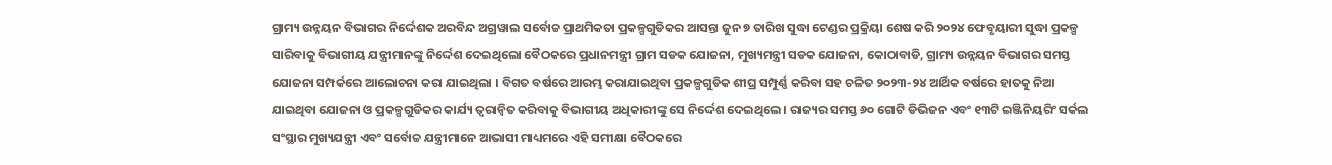ଗ୍ରାମ୍ୟ ଉନ୍ନୟନ ବିଭାଗର ନିର୍ଦ୍ଦେଶକ ଅରବିନ୍ଦ ଅଗ୍ରୱାଲ ସର୍ବୋଚ୍ଚ ପ୍ରାଥମିକତା ପ୍ରକଳ୍ପଗୁଡିକର ଆସନ୍ତା ଜୁନ ୭ ତାରିଖ ସୁଦ୍ଧା ଟେଣ୍ଡର ପ୍ରକ୍ରିୟା ଶେଷ କରି ୨୦୨୪ ଫେବୃୟାରୀ ସୁଦ୍ଧା ପ୍ରକଳ୍ପ ସାରିବାକୁ ବିଭାଗୀୟ ଯନ୍ତ୍ରୀମାନଙ୍କୁ ନିର୍ଦ୍ଦେଶ ଦେଇଥିଲୋ ବୈଠକରେ ପ୍ରଧାନମନ୍ତ୍ରୀ ଗ୍ରାମ ସଡକ ଯୋଜନା, ମୁଖ୍ୟମନ୍ତ୍ରୀ ସଡକ ଯୋଜନା, କୋଠାବାଡି, ଗ୍ରାମ୍ୟ ଉନ୍ନୟନ ବିଭାଗର ସମସ୍ତ ଯୋଜନା ସମ୍ପର୍କରେ ଆଲୋଚନା କରା ଯାଇଥିଲା । ବିଗତ ବର୍ଷରେ ଆରମ୍ଭ କରାଯାଇଥିବା ପ୍ରକଳ୍ପଗୁଡିକ ଶୀଘ୍ର ସମ୍ପୁର୍ଣ୍ଣ କରିବା ସହ ଚଳିତ ୨୦୨୩-୨୪ ଆର୍ଥିକ ବର୍ଷରେ ହାତକୁ ନିଆ ଯାଇଥିବା ଯୋଜନା ଓ ପ୍ରକଳ୍ପଗୁଡିକର କାର୍ଯ୍ୟ ତ୍ୱରାନ୍ୱିତ କରିବାକୁ ବିଭାଗୀୟ ଅଧିକାରୀଙ୍କୁ ସେ ନିର୍ଦ୍ଦେଶ ଦେଇଥିଲେ । ରାଜ୍ୟର ସମସ୍ତ ୬୦ ଗୋଟି ଡିଭିଜନ ଏବଂ ୧୩ଟି ଇଞ୍ଜିନିୟରିଂ ସର୍କଲ ସଂସ୍ଥାର ମୁଖ୍ୟଯନ୍ତ୍ରୀ ଏବଂ ସର୍ବୋଚ୍ଚ ଯନ୍ତ୍ରୀମାନେ ଆଭାସୀ ମାଧ୍ୟମରେ ଏହି ସମୀକ୍ଷା ବୈଠକରେ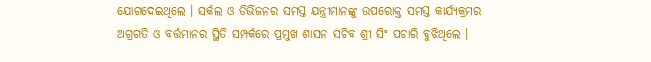ଯୋଗଦେଇଥିଲେ । ସର୍କଲ ଓ ଡିଭିଜନର ସମସ୍ତ ଯନ୍ତ୍ରୀମାନଙ୍କୁ ଉପରୋକ୍ତ ସମସ୍ତ କାର୍ଯ୍ୟକ୍ରମର ଅଗ୍ରଗତି ଓ ବର୍ତ୍ତମାନର ସ୍ଥିତି ସମ୍ପର୍କରେ ପ୍ରମୁଖ ଶାସନ ସଚିବ ଶ୍ରୀ ସିଂ ପଚାରି ବୁଝିଥିଲେ ।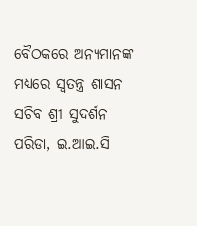ବୈଠକରେ ଅନ୍ୟମାନଙ୍କ ମଧ୍ୟରେ ସ୍ୱତନ୍ତ୍ର ଶାସନ ସଚିବ ଶ୍ରୀ ସୁଦର୍ଶନ ପରିଡା, ଇ.ଆଇ.ସି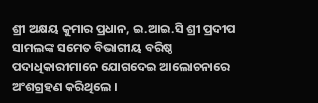ଶ୍ରୀ ଅକ୍ଷୟ କୁମାର ପ୍ରଧାନ, ଇ.ଆଇ.ସି ଶ୍ରୀ ପ୍ରଦୀପ ସାମଲଙ୍କ ସମେତ ବିଭାଗୀୟ ବରିଷ୍ଠ ପଦାଧିକାରୀମାନେ ଯୋଗଦେଇ ଆଲୋଚନାରେ ଅଂଶଗ୍ରହଣ କରିଥିଲେ ।